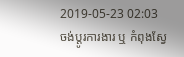2019-05-23 02:03
ចង់ប្តូរការងារ ឬ កំពុងស្វែ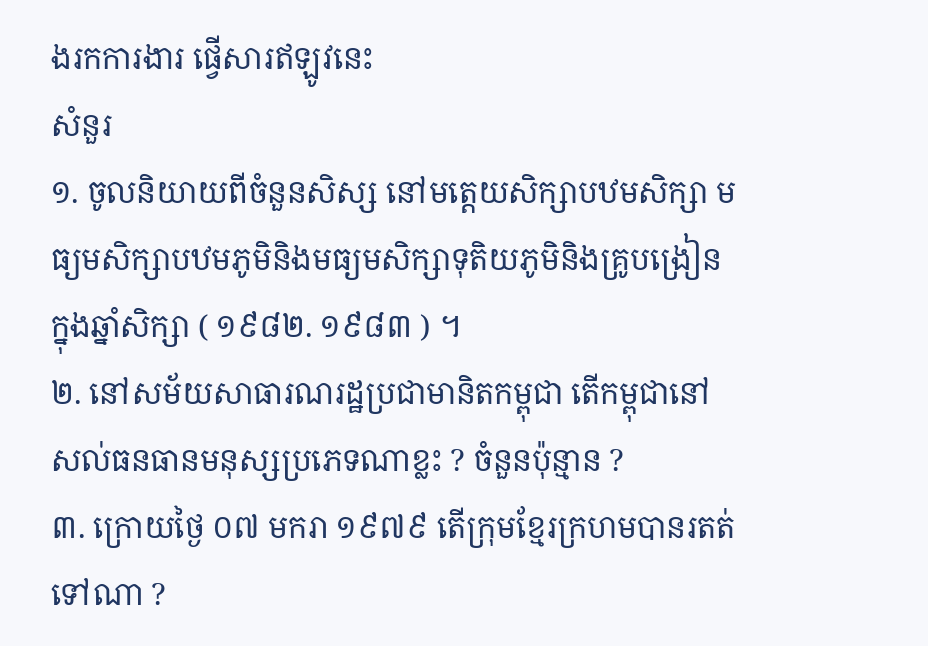ងរកការងារ ផ្វើសារឥឡូវនេះ
សំនួរ
១. ចូលនិយាយពីចំនួនសិស្ស នៅមត្តេយសិក្សាបឋមសិក្សា មធ្យមសិក្សាបឋមភូមិនិងមធ្យមសិក្សាទុតិយភូមិនិងគ្រូបង្រៀនក្នុងឆ្នាំសិក្សា ( ១៩៨២. ១៩៨៣ ) ។
២. នៅសម័យសាធារណរដ្ឋប្រជាមានិតកម្ពុជា តើកម្ពុជានៅសល់ធនធានមនុស្សប្រភេទណាខ្លះ ? ចំនួនប៉ុន្មាន ?
៣. ក្រោយថ្ងៃ ០៧ មករា ១៩៧៩ តើក្រុមខ្មែរក្រហមបានរតត់ទៅណា ?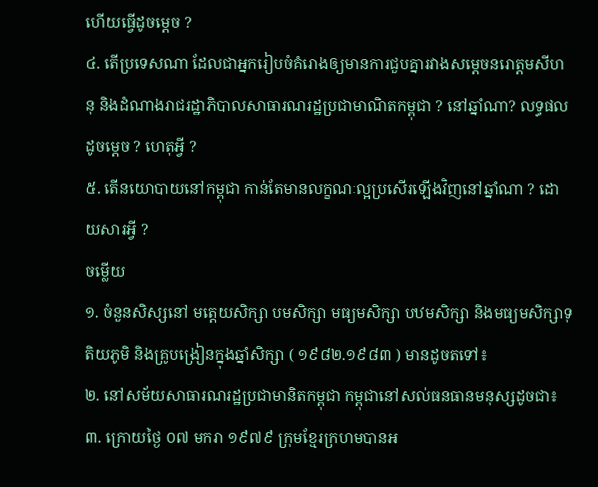ហើយធ្វើដូចម្តេច ?
៤. តើប្រទេសណា ដែលជាអ្នករៀបចំគំរោងឲ្យមានការជួបគ្នារវាងសម្តេចនរោត្តមសីហនុ និងដំណាងរាជរដ្ឋាភិបាលសាធារណរដ្ឋប្រជាមាណិតកម្ពុជា ? នៅឆ្នាំណា? លទ្ធផលដូចម្តេច ? ហេតុអ្វី ?
៥. តើនយោបាយនៅកម្ពុជា កាន់តែមានលក្ខណៈល្អប្រសើរឡើងវិញនៅឆ្នាំណា ? ដោយសារអ្វី ?
ចម្លើយ
១. ចំនួនសិស្សនៅ មត្តេយសិក្សា បមសិក្សា មធ្យមសិក្សា បឋមសិក្សា និងមធ្យមសិក្សាទុតិយភូមិ និងគ្រូបង្រៀនក្នុងឆ្នាំសិក្សា ( ១៩៨២.១៩៨៣ ) មានដូចតទៅ៖
២. នៅសម័យសាធារណរដ្ឋប្រជាមានិតកម្ពុជា កម្ពុជានៅសល់ធនធានមនុស្សដូចជា៖
៣. ក្រោយថ្ងៃ ០៧ មករា ១៩៧៩ ក្រុមខ្មែរក្រហមបានអ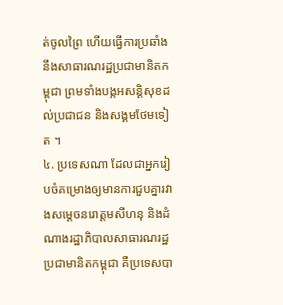ត់ចូលព្រៃ ហើយធ្វើការប្រឆាំងនឹងសាធារណរដ្ឋប្រជាមានិតកម្ពុជា ព្រមទាំងបង្កអសន្តិសុខដល់ប្រជាជន និងសង្គមថែមទៀត ។
៤. ប្រទេសណា ដែលជាអ្នករៀបចំគម្រោងឲ្យមានការជួបគ្នារវាងសម្តេចនរោត្តមសីហនុ និងដំណាងរដ្ឋាភិបាលសាធារណរដ្ឋប្រជាមានិតកម្ពុជា គឺប្រទេសបា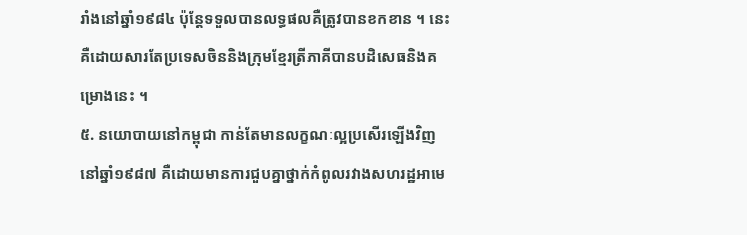រាំងនៅឆ្នាំ១៩៨៤ ប៉ុន្តែទទួលបានលទ្ធផលគឺត្រូវបានខកខាន ។ នេះគឺដោយសារតែប្រទេសចិននិងក្រុមខែ្មរត្រីភាគីបានបដិសេធនិងគម្រោងនេះ ។
៥. នយោបាយនៅកម្ពុជា កាន់តែមានលក្ខណៈល្អប្រសើរឡើងវិញ នៅឆ្នាំ១៩៨៧ គឺដោយមានការជួបគ្នាថ្នាក់កំពូលរវាងសហរដ្ឋអាមេ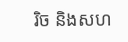រិច និងសហ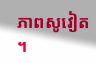ភាពសូវៀត ។